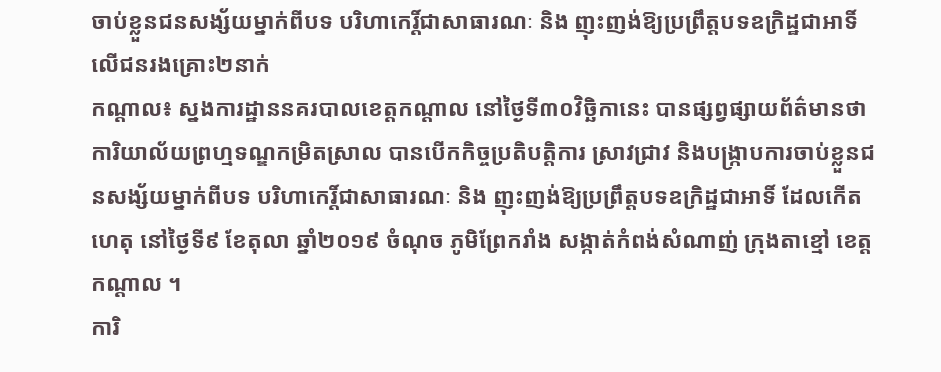ចាប់ខ្លួនជនសង្ស័យម្នាក់ពីបទ បរិហាកេរិ៍្តជាសាធារណៈ និង ញុះញង់ឱ្យប្រព្រឹត្តបទឧក្រិដ្ឋជាអាទិ៍ លើជនរងគ្រោះ២នាក់
កណ្តាល៖ ស្នងការដ្ឋាននគរបាលខេត្តកណ្តាល នៅថ្ងៃទី៣០វិច្ឆិកានេះ បានផ្សព្វផ្សាយព័ត៌មានថា ការិយាល័យព្រហ្មទណ្ឌកម្រិតស្រាល បានបើកកិច្ចប្រតិបត្តិការ ស្រាវជ្រាវ និងបង្ក្រាបការចាប់ខ្លួនជនសង្ស័យម្នាក់ពីបទ បរិហាកេរិ៍្តជាសាធារណៈ និង ញុះញង់ឱ្យប្រព្រឹត្តបទឧក្រិដ្ឋជាអាទិ៍ ដែលកើតហេតុ នៅថ្ងៃទី៩ ខែតុលា ឆ្នាំ២០១៩ ចំណុច ភូមិព្រែករាំង សង្កាត់កំពង់សំណាញ់ ក្រុងតាខ្មៅ ខេត្ដកណ្ដាល ។
ការិ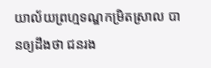យាល័យព្រហ្មទណ្ឌកម្រិតស្រាល បានឲ្យដឹងថា ជនរង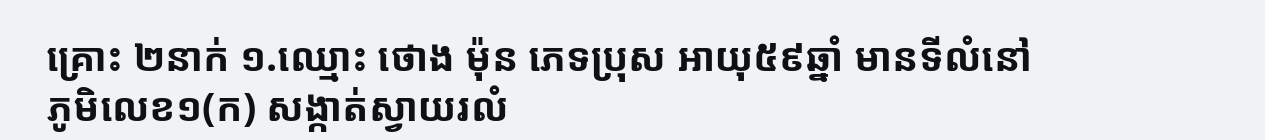គ្រោះ ២នាក់ ១.ឈ្មោះ ថោង ម៉ុន ភេទប្រុស អាយុ៥៩ឆ្នាំ មានទីលំនៅភូមិលេខ១(ក) សង្កាត់ស្វាយរលំ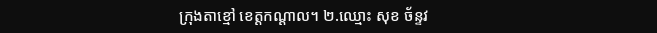ក្រុងតាខ្មៅ ខេត្ដកណ្ដាល។ ២.ឈ្មោះ សុខ ច័ន្ទវ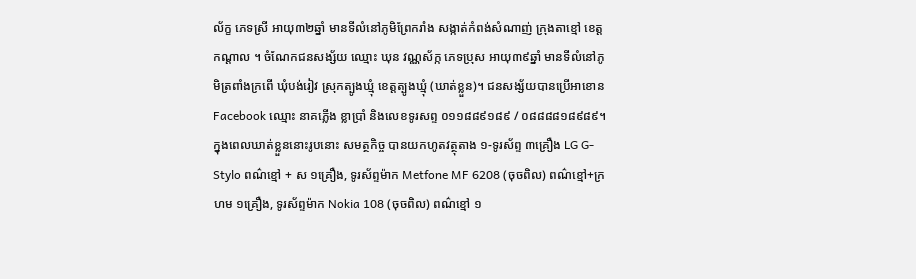ល័ក្ខ ភេទស្រី អាយុ៣២ឆ្នាំ មានទីលំនៅភូមិព្រែករាំង សង្កាត់កំពង់សំណាញ់ ក្រុងតាខ្មៅ ខេត្ដកណ្ដាល ។ ចំណែកជនសង្ស័យ ឈ្មោះ ឃុន វណ្ណស័ក្ក ភេទប្រុស អាយុ៣៩ឆ្នាំ មានទីលំនៅភូមិត្រពាំងក្រពើ ឃុំបង់រៀវ ស្រុកត្បូងឃ្មុំ ខេត្ដត្បូងឃ្មុំ (ឃាត់ខ្លួន)។ ជនសង្ស័យបានប្រើអាខោន Facebook ឈ្មោះ នាគភ្លើង ខ្លាប្រាំ និងលេខទូរសព្ទ ០១១៨៨៩១៨៩ / ០៨៨៨៨១៨៩៨៩។ ក្នុងពេលឃាត់ខ្លួននោះរូបនោះ សមត្ថកិច្ច បានយកហូតវត្ថុតាង ១-ទូរស័ព្ទ ៣គ្រឿង LG G-Stylo ពណ៌ខ្មៅ + ស ១គ្រឿង, ទូរស័ព្ទម៉ាក Metfone MF 6208 (ចុចពិល) ពណ៌ខ្មៅ+ក្រហម ១គ្រឿង, ទូរស័ព្ទម៉ាក Nokia 108 (ចុចពិល) ពណ៌ខ្មៅ ១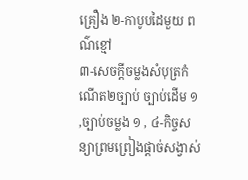គ្រឿង ២-កាបូបដៃមួយ ពណ៌ខ្មៅ
៣-សេចក្ដីចម្លងសំបុត្រកំណើត២ច្បាប់ ច្បាប់ដើម ១ ,ច្បាប់ចម្លង ១ , ៤-កិច្ចសន្យាព្រមព្រៀងផ្ដាច់សង្វាស់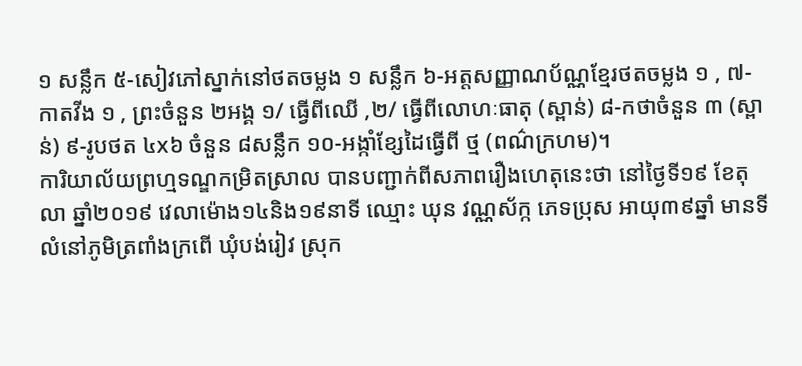១ សន្លឹក ៥-សៀវភៅស្នាក់នៅថតចម្លង ១ សន្លឹក ៦-អត្តសញ្ញាណប័ណ្ណខ្មែរថតចម្លង ១ , ៧-កាតវីង ១ , ព្រះចំនួន ២អង្គ ១/ ធ្វើពីឈើ ,២/ ធ្វើពីលោហៈធាតុ (ស្ពាន់) ៨-កថាចំនួន ៣ (ស្ពាន់) ៩-រូបថត ៤x៦ ចំនួន ៨សន្លឹក ១០-អង្កាំខ្សែដៃធ្វើពី ថ្ម (ពណ៌ក្រហម)។
ការិយាល័យព្រហ្មទណ្ឌកម្រិតស្រាល បានបញ្ជាក់ពីសភាពរឿងហេតុនេះថា នៅថ្ងៃទី១៩ ខែតុលា ឆ្នាំ២០១៩ វេលាម៉ោង១៤និង១៩នាទី ឈ្មោះ ឃុន វណ្ណស័ក្ក ភេទប្រុស អាយុ៣៩ឆ្នាំ មានទីលំនៅភូមិត្រពាំងក្រពើ ឃុំបង់រៀវ ស្រុក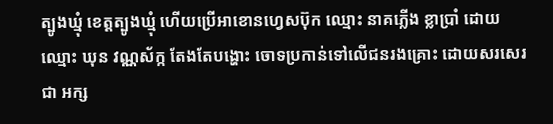ត្បូងឃ្មុំ ខេត្ដត្បូងឃ្មុំ ហើយប្រើអាខោនហ្វេសប៊ុក ឈ្មោះ នាគភ្លើង ខ្លាប្រាំ ដោយ ឈ្មោះ ឃុន វណ្ណស័ក្ក តែងតែបង្ហោះ ចោទប្រកាន់ទៅលើជនរងគ្រោះ ដោយសរសេរជា អក្ស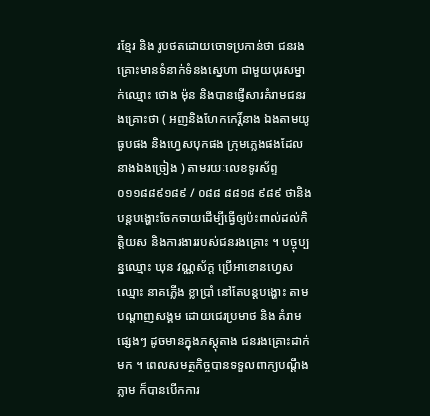រខ្មែរ និង រូបថតដោយចោទប្រកាន់ថា ជនរងគ្រោះមានទំនាក់ទំនងស្នេហា ជាមួយបុរសម្នាក់ឈ្មោះ ថោង ម៉ុន និងបានផ្ញើសារគំរាមជនរងគ្រោះថា ( អញនិងហែកកេរិ៍្តនាង ឯងតាមយូធូបផង និងហ្វេសបុកផង ក្រុមភ្លេងផងដែលនាងឯងច្រៀង ) តាមរយៈលេខទូរស័ព្ទ ០១១៨៨៩១៨៩ / ០៨៨ ៨៨១៨ ៩៨៩ ថានិងបន្តបង្ហោះចែកចាយដើម្បីធ្វើឲ្យប៉ះពាល់ដល់កិត្តិយស និងការងាររបស់ជនរងគ្រោះ ។ បច្ចុប្បន្នឈ្មោះ ឃុន វណ្ណស័ក្ត ប្រើអាខោនហ្វេសឈ្មោះ នាគភ្លើង ខ្លាប្រាំ នៅតែបន្តបង្ហោះ តាមបណ្ដាញសង្គម ដោយជេរប្រមាថ និង គំរាមផ្សេងៗ ដូចមានក្នុងភស្ដុតាង ជនរងគ្រោះដាក់មក ។ ពេលសមត្ថកិច្ចបានទទួលពាក្យបណ្ដឹងភ្លាម ក៏បានបើកការ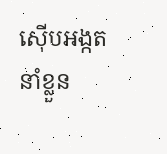ស៊ើបអង្កត នាំខ្លួន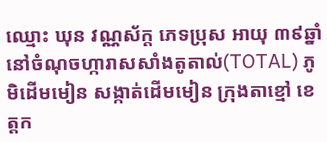ឈ្មោះ ឃុន វណ្ណស័ក្ត ភេទប្រុស អាយុ ៣៩ឆ្នាំ នៅចំណុចហ្ការាសសាំងតូតាល់(TOTAL) ភូមិដើមមៀន សង្កាត់ដើមមៀន ក្រុងតាខ្មៅ ខេត្តក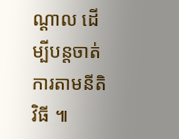ណ្តាល ដើម្បីបន្តចាត់ការតាមនីតិវិធី ៕